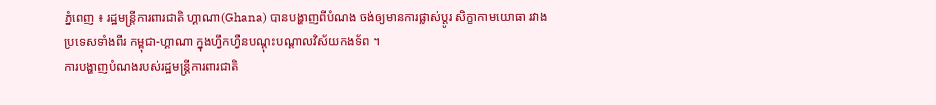ភ្នំពេញ ៖ រដ្ឋមន្ត្រីការពារជាតិ ហ្គាណា(Ghana) បានបង្ហាញពីបំណង ចង់ឲ្យមានការផ្លាស់ប្តូរ សិក្ខាកាមយោធា រវាងប្រទេសទាំងពីរ កម្ពុជា-ហ្គាណា ក្នុងហ្វឹកហ្វឺនបណ្តុះបណ្តាលវិស័យកងទ័ព ។
ការបង្ហាញបំណងរបស់រដ្ឋមន្ត្រីការពារជាតិ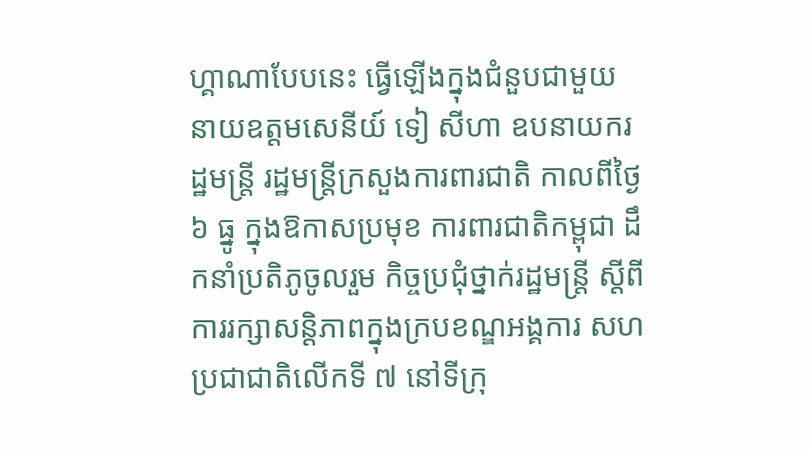ហ្គាណាបែបនេះ ធ្វើឡើងក្នុងជំនួបជាមួយ នាយឧត្តមសេនីយ៍ ទៀ សីហា ឧបនាយករដ្ឋមន្ត្រី រដ្ឋមន្ត្រីក្រសួងការពារជាតិ កាលពីថ្ងៃ៦ ធ្នូ ក្នុងឱកាសប្រមុខ ការពារជាតិកម្ពុជា ដឹកនាំប្រតិភូចូលរួម កិច្ចប្រជុំថ្នាក់រដ្ឋមន្ត្រី ស្តីពីការរក្សាសន្តិភាពក្នុងក្របខណ្ឌអង្គការ សហប្រជាជាតិលើកទី ៧ នៅទីក្រុ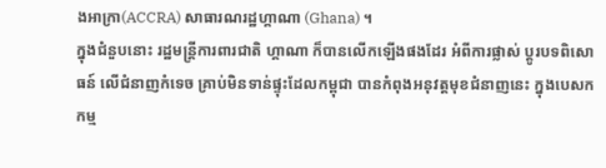ងអាក្រា(ACCRA) សាធារណរដ្ឋហ្គាណា (Ghana) ។
ក្នុងជំនួបនោះ រដ្ឋមន្ត្រីការពារជាតិ ហ្គាណា ក៏បានលើកឡើងផងដែរ អំពីការផ្លាស់ ប្តូរបទពិសោធន៍ លើជំនាញកំទេច គ្រាប់មិនទាន់ផ្ទុះដែលកម្ពុជា បានកំពុងអនុវត្តមុខជំនាញនេះ ក្នុងបេសកកម្ម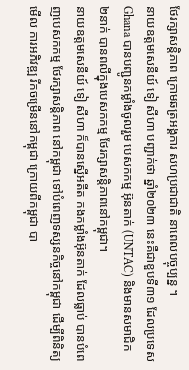ថែរក្សាសន្តិភាព ក្រោមឆត្រអង្គការ សហប្រជាជាតិ នាពេលបច្ចុប្បន្ន ។
នាយឧត្តមសេនីយ៍ ទៀ សីហា បញ្ជាក់ថា ឆ្នាំ២០២៣ នេះគឺជាខួបទី៣១ ដែលប្រទេស Ghana បានបញ្ជូនកម្លាំងចូលរួម បេសកកម្ម អ៊ុនតាក់ (UNTAC) និងមានសមាជិក ២នាក់ បានពលីក្នុងបេសកកម្ម ថែរក្សាសន្តិភាពនៅកម្ពុជា។
នាយឧត្តមសេនីយ៍ ទៀ សីហា ក៏បានស្នើអតីត កងកម្លាំងអ៊ុនតាក់ ដែលធ្លាប់ បានបំពេញបេសកកម្ម ថែរក្សាសន្តិភាព នៅកម្ពុជា ទៅបំពេញទស្សនកិច្ចនៅកម្ពុជា ដើម្បីពិនិត្យមើល ការអភិវឌ្ឍ រីកចម្រើននៅកម្ពុជា ក្រោយពីកម្ពុជា បា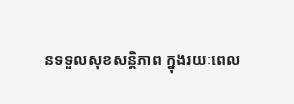នទទួលសុខសន្តិភាព ក្នុងរយៈពេល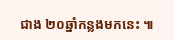ជាង ២០ឆ្នាំកន្លងមកនេះ ៕